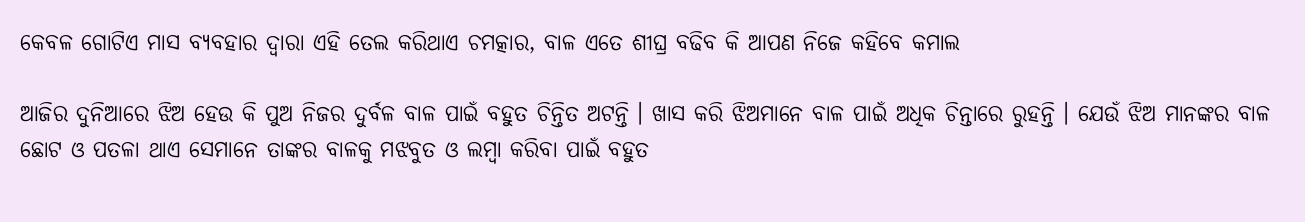କେବଳ ଗୋଟିଏ ମାସ ବ୍ୟବହାର ଦ୍ଵାରା ଏହି ତେଲ କରିଥାଏ ଚମତ୍କାର, ବାଳ ଏତେ ଶୀଘ୍ର ବଢିବ କି ଆପଣ ନିଜେ କହିବେ କମାଲ

ଆଜିର ଦୁନିଆରେ ଝିଅ ହେଉ କି ପୁଅ ନିଜର ଦୁର୍ବଳ ବାଳ ପାଇଁ ବହୁତ ଚିନ୍ତିତ ଅଟନ୍ତି । ଖାସ କରି ଝିଅମାନେ ବାଳ ପାଇଁ ଅଧିକ ଚିନ୍ତାରେ ରୁହନ୍ତି । ଯେଉଁ ଝିଅ ମାନଙ୍କର ବାଳ ଛୋଟ ଓ ପତଳା ଥାଏ ସେମାନେ ତାଙ୍କର ବାଳକୁ ମଝବୁତ ଓ ଲମ୍ବା କରିବା ପାଇଁ ବହୁତ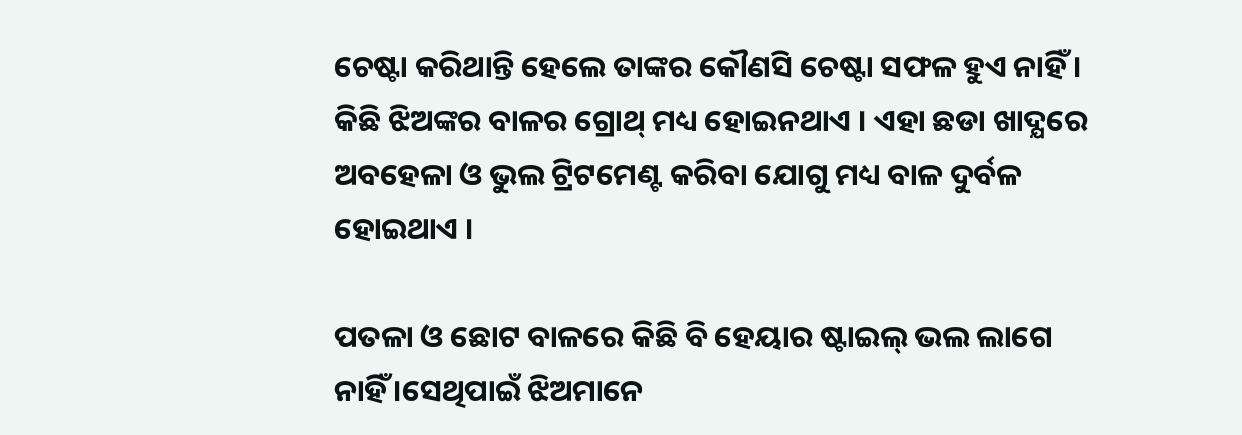ଚେଷ୍ଟା କରିଥାନ୍ତି ହେଲେ ତାଙ୍କର କୌଣସି ଚେଷ୍ଟା ସଫଳ ହୁଏ ନାହିଁ । କିଛି ଝିଅଙ୍କର ବାଳର ଗ୍ରୋଥ୍ ମଧ୍ୟ ହୋଇନଥାଏ । ଏହା ଛଡା ଖାଦ୍ଯରେ ଅବହେଳା ଓ ଭୁଲ ଟ୍ରିଟମେଣ୍ଟ କରିବା ଯୋଗୁ ମଧ୍ୟ ବାଳ ଦୁର୍ବଳ ହୋଇଥାଏ ।

ପତଳା ଓ ଛୋଟ ବାଳରେ କିଛି ବି ହେୟାର ଷ୍ଟାଇଲ୍ ଭଲ ଲାଗେ ନାହିଁ ।ସେଥିପାଇଁ ଝିଅମାନେ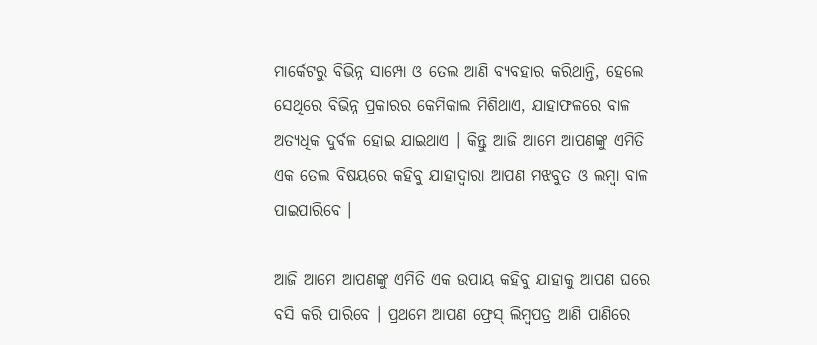ମାର୍କେଟରୁ ବିଭିନ୍ନ ସାମ୍ପୋ ଓ ତେଲ ଆଣି ବ୍ୟବହାର କରିଥାନ୍ତି, ହେଲେ ସେଥିରେ ବିଭିନ୍ନ ପ୍ରକାରର କେମିକାଲ ମିଶିଥାଏ, ଯାହାଫଳରେ ବାଳ ଅତ୍ୟଧିକ ଦୁର୍ବଳ ହୋଇ ଯାଇଥାଏ । କିନ୍ତୁ ଆଜି ଆମେ ଆପଣଙ୍କୁ ଏମିତି ଏକ ତେଲ ବିଷୟରେ କହିବୁ ଯାହାଦ୍ୱାରା ଆପଣ ମଝବୁତ ଓ ଲମ୍ବା ବାଳ ପାଇପାରିବେ ।

ଆଜି ଆମେ ଆପଣଙ୍କୁ ଏମିତି ଏକ ଉପାୟ କହିବୁ ଯାହାକୁ ଆପଣ ଘରେ ବସି କରି ପାରିବେ । ପ୍ରଥମେ ଆପଣ ଫ୍ରେସ୍ ଲିମ୍ବପତ୍ର ଆଣି ପାଣିରେ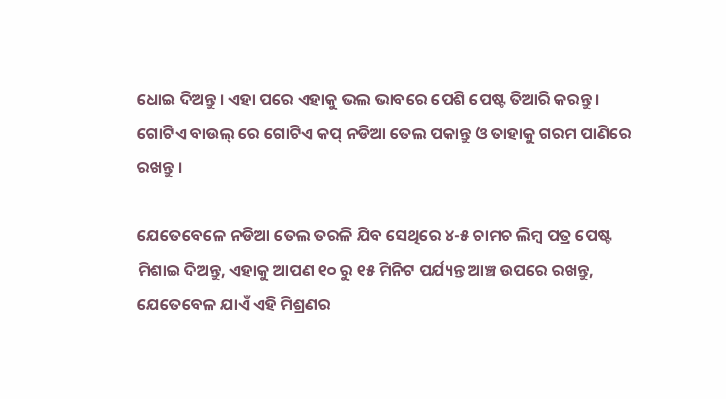ଧୋଇ ଦିଅନ୍ତୁ । ଏହା ପରେ ଏହାକୁ ଭଲ ଭାବରେ ପେଶି ପେଷ୍ଟ ତିଆରି କରନ୍ତୁ । ଗୋଟିଏ ବାଉଲ୍ ରେ ଗୋଟିଏ କପ୍ ନଡିଆ ତେଲ ପକାନ୍ତୁ ଓ ତାହାକୁ ଗରମ ପାଣିରେ ରଖନ୍ତୁ ।

ଯେତେବେଳେ ନଡିଆ ତେଲ ତରଳି ଯିବ ସେଥିରେ ୪-୫ ଚାମଚ ଲିମ୍ବ ପତ୍ର ପେଷ୍ଟ ମିଶାଇ ଦିଅନ୍ତୁ, ଏହାକୁ ଆପଣ ୧୦ ରୁ ୧୫ ମିନିଟ ପର୍ଯ୍ୟନ୍ତ ଆଞ୍ଚ ଉପରେ ରଖନ୍ତୁ, ଯେତେବେଳ ଯାଏଁ ଏହି ମିଶ୍ରଣର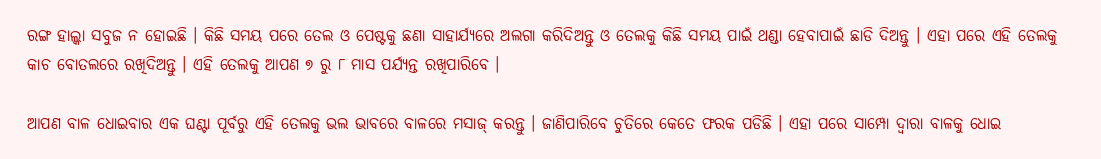ରଙ୍ଗ ହାଲ୍କା ସବୁଜ ନ ହୋଇଛି । କିଛି ସମୟ ପରେ ତେଲ ଓ ପେଷ୍ଟକୁ ଛଣା ସାହାର୍ଯ୍ୟରେ ଅଲଗା କରିଦିଅନ୍ତୁ ଓ ତେଲକୁ କିଛି ସମୟ ପାଇଁ ଥଣ୍ଡା ହେବାପାଇଁ ଛାଡି ଦିଅନ୍ତୁ । ଏହା ପରେ ଏହି ତେଲକୁ କାଚ ବୋତଲରେ ରଖିଦିଅନ୍ତୁ । ଏହି ତେଲକୁ ଆପଣ ୭ ରୁ ୮ ମାସ ପର୍ଯ୍ୟନ୍ତ ରଖିପାରିବେ ।

ଆପଣ ବାଳ ଧୋଇବାର ଏକ ଘଣ୍ଟା ପୂର୍ବରୁ ଏହି ତେଲକୁ ଭଲ ଭାବରେ ବାଳରେ ମସାଜ୍ କରନ୍ତୁ । ଜାଣିପାରିବେ ଚୁତିରେ କେତେ ଫରକ ପଡିଛି । ଏହା ପରେ ସାମ୍ପୋ ଦ୍ଵାରା ବାଳକୁ ଧୋଇ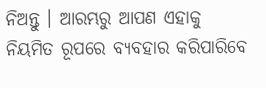ନିଅନ୍ତୁ । ଆରମ୍ଭରୁ ଆପଣ ଏହାକୁ ନିୟମିତ ରୂପରେ ବ୍ୟବହାର କରିପାରିବେ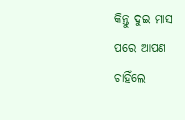କିନ୍ତୁ ଦୁଇ ମାସ ପରେ ଆପଣ ଚାହିଁଲେ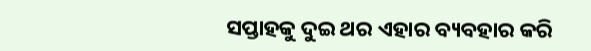ସପ୍ତାହକୁ ଦୁଇ ଥର ଏହାର ବ୍ୟବହାର କରି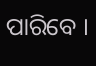ପାରିବେ ।